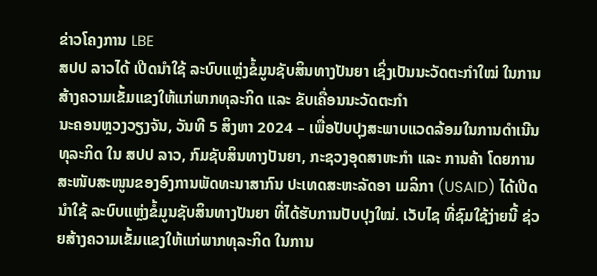ຂ່າວໂຄງການ LBE
ສປປ ລາວໄດ້ ເປີດນຳໃຊ້ ລະບົບແຫຼ່ງຂໍ້ມູນຊັບສິນທາງປັນຍາ ເຊິ່ງເປັນນະວັດຕະກຳໃໝ່ ໃນການສ້າງຄວາມເຂັ້ມແຂງໃຫ້ແກ່ພາກທຸລະກິດ ແລະ ຂັບເຄື່ອນນະວັດຕະກຳ
ນະຄອນຫຼວງວຽງຈັນ, ວັນທີ 5 ສິງຫາ 2024 – ເພື່ອປັບປຸງສະພາບແວດລ້ອມໃນການດຳເນີນທຸລະກິດ ໃນ ສປປ ລາວ, ກົມຊັບສິນທາງປັນຍາ, ກະຊວງອຸດສາຫະກຳ ແລະ ການຄ້າ ໂດຍການສະໜັບສະໜູນຂອງອົງການພັດທະນາສາກົນ ປະເທດສະຫະລັດອາ ເມລິກາ (USAID) ໄດ້ເປີດນຳໃຊ້ ລະບົບແຫຼ່ງຂໍ້ມູນຊັບສິນທາງປັນຍາ ທີ່ໄດ້ຮັບການປັບປຸງໃໝ່. ເວັບໄຊ ທີ່ຊົມໃຊ້ງ່າຍນີ້ ຊ່ວຍສ້າງຄວາມເຂັ້ມແຂງໃຫ້ແກ່ພາກທຸລະກິດ ໃນການ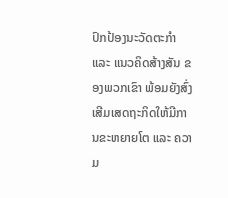ປົກປ້ອງນະວັດຕະກຳ ແລະ ແນວຄິດສ້າງສັນ ຂອງພວກເຂົາ ພ້ອມຍັງສົ່ງເສີມເສດຖະກິດໃຫ້ມີການຂະຫຍາຍໂຕ ແລະ ຄວາມ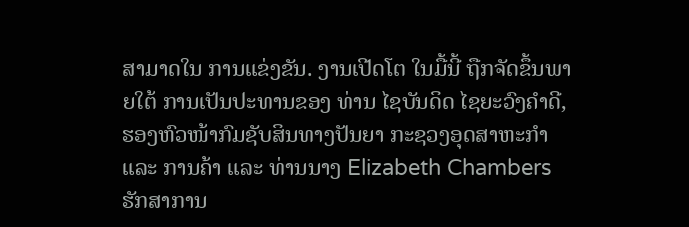ສາມາດໃນ ການແຂ່ງຂັນ. ງານເປີດໂຕ ໃນມື້ນີ້ ຖືກຈັດຂຶ້ນພາຍໃຕ້ ການເປັນປະທານຂອງ ທ່ານ ໄຊບັນດິດ ໄຊຍະວົງຄໍາດີ, ຮອງຫົວໜ້າກົມຊັບສິນທາງປັນຍາ ກະຊວງອຸດສາຫະກຳ ແລະ ການຄ້າ ແລະ ທ່ານນາງ Elizabeth Chambers ຮັກສາການ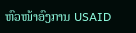ຫົວໜ້າອົງການ USAID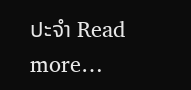ປະຈຳ Read more…